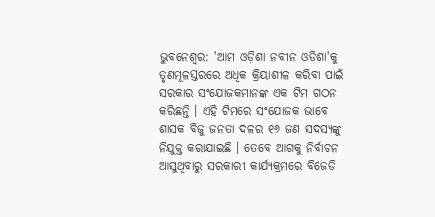ଭୁବନେଶ୍ବର: 'ଆମ ଓଡ଼ିଶା ନବୀନ ଓଡିଶା'କୁ ତୃଣମୂଳସ୍ତରରେ ଅଧିକ କ୍ରିୟାଶୀଳ କରିବା ପାଇଁ ସରକାର ସଂଯୋଜକମାନଙ୍କ ଏକ ଟିମ ଗଠନ କରିଛନ୍ତି । ଏହି ଟିମରେ ସଂଯୋଜକ ଭାବେ ଶାସକ ବିଜୁ ଜନତା ଦଳର ୧୬ ଜଣ ସଦସ୍ୟଙ୍କୁ ନିଯୁକ୍ତ କରାଯାଇଛି । ତେବେ ଆଗକୁ ନିର୍ବାଚନ ଆସୁଥିବାରୁ ସରକାରୀ କାର୍ଯ୍ୟକ୍ରମରେ ବିଜେଡି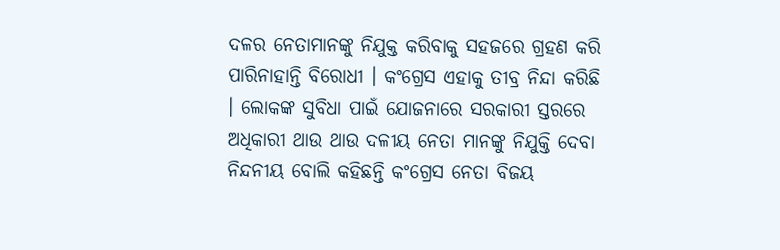ଦଳର ନେତାମାନଙ୍କୁ ନିଯୁକ୍ତ କରିବାକୁ ସହଜରେ ଗ୍ରହଣ କରି ପାରିନାହାନ୍ତି ବିରୋଧୀ । କଂଗ୍ରେସ ଏହାକୁ ତୀବ୍ର ନିନ୍ଦା କରିଛି । ଲୋକଙ୍କ ସୁବିଧା ପାଇଁ ଯୋଜନାରେ ସରକାରୀ ସ୍ତରରେ ଅଧିକାରୀ ଥାଉ ଥାଉ ଦଳୀୟ ନେତା ମାନଙ୍କୁ ନିଯୁକ୍ତି ଦେବା ନିନ୍ଦନୀୟ ବୋଲି କହିଛନ୍ତି କଂଗ୍ରେସ ନେତା ବିଜୟ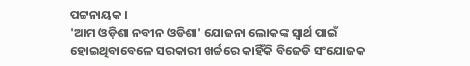ପଟ୍ଟନାୟକ ।
'ଆମ ଓଡ଼ିଶା ନବୀନ ଓଡିଶା' ଯୋଜନା ଲୋକଙ୍କ ସ୍ବାର୍ଥ ପାଇଁ ହୋଇଥିବାବେଳେ ସରକାରୀ ଖର୍ଚ୍ଚରେ କାହିଁକି ବିଜେଡି ସଂଯୋଜକ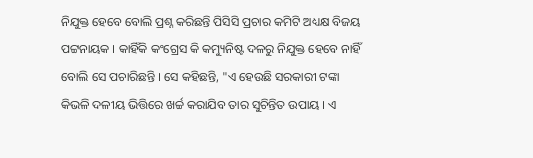ନିଯୁକ୍ତ ହେବେ ବୋଲି ପ୍ରଶ୍ନ କରିଛନ୍ତି ପିସିସି ପ୍ରଚାର କମିଟି ଅଧ୍ୟକ୍ଷ ବିଜୟ ପଟ୍ଟନାୟକ । କାହିଁକି କଂଗ୍ରେସ କି କମ୍ୟୁନିଷ୍ଟ ଦଳରୁ ନିଯୁକ୍ତ ହେବେ ନାହିଁ ବୋଲି ସେ ପଚାରିଛନ୍ତି । ସେ କହିଛନ୍ତି, "ଏ ହେଉଛି ସରକାରୀ ଟଙ୍କା କିଭଳି ଦଳୀୟ ଭିତ୍ତିରେ ଖର୍ଚ୍ଚ କରାଯିବ ତାର ସୁଚିନ୍ତିତ ଉପାୟ । ଏ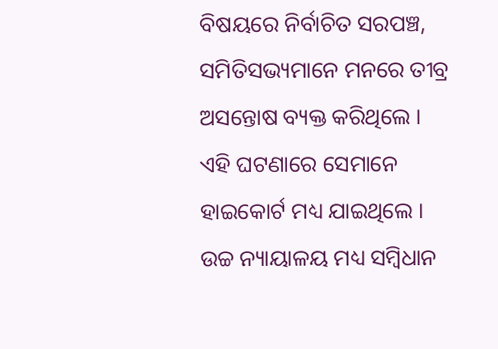ବିଷୟରେ ନିର୍ବାଚିତ ସରପଞ୍ଚ, ସମିତିସଭ୍ୟମାନେ ମନରେ ତୀବ୍ର ଅସନ୍ତୋଷ ବ୍ୟକ୍ତ କରିଥିଲେ । ଏହି ଘଟଣାରେ ସେମାନେ ହାଇକୋର୍ଟ ମଧ୍ୟ ଯାଇଥିଲେ । ଉଚ୍ଚ ନ୍ୟାୟାଳୟ ମଧ୍ୟ ସମ୍ବିଧାନ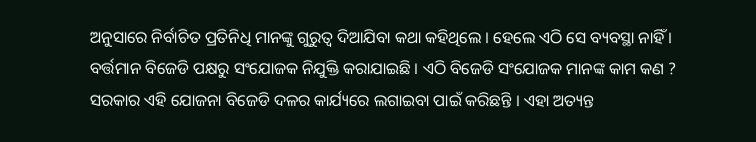ଅନୁସାରେ ନିର୍ବାଚିତ ପ୍ରତିନିଧି ମାନଙ୍କୁ ଗୁରୁତ୍ବ ଦିଆଯିବା କଥା କହିଥିଲେ । ହେଲେ ଏଠି ସେ ବ୍ୟବସ୍ଥା ନାହିଁ । ବର୍ତ୍ତମାନ ବିଜେଡି ପକ୍ଷରୁ ସଂଯୋଜକ ନିଯୁକ୍ତି କରାଯାଇଛି । ଏଠି ବିଜେଡି ସଂଯୋଜକ ମାନଙ୍କ କାମ କଣ ? ସରକାର ଏହି ଯୋଜନା ବିଜେଡି ଦଳର କାର୍ଯ୍ୟରେ ଲଗାଇବା ପାଇଁ କରିଛନ୍ତି । ଏହା ଅତ୍ୟନ୍ତ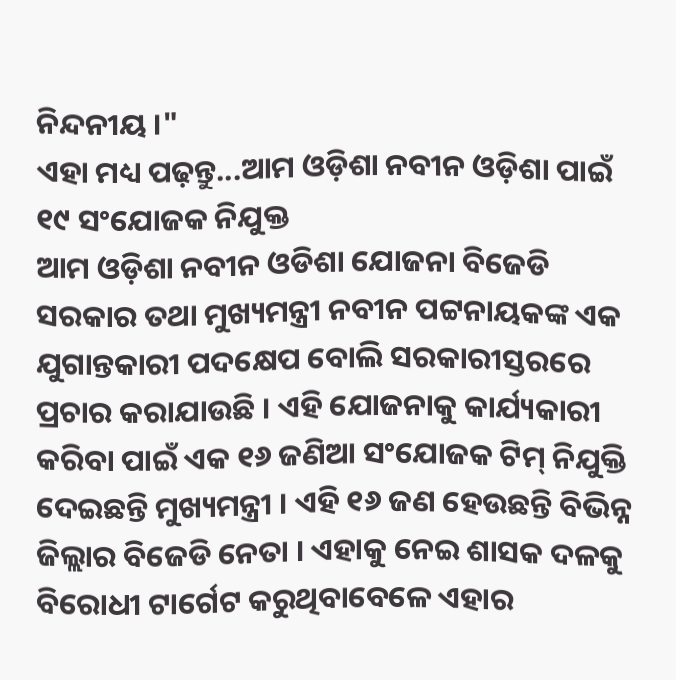ନିନ୍ଦନୀୟ ।"
ଏହା ମଧ୍ୟ ପଢ଼ନ୍ତୁ...ଆମ ଓଡ଼ିଶା ନବୀନ ଓଡ଼ିଶା ପାଇଁ ୧୯ ସଂଯୋଜକ ନିଯୁକ୍ତ
ଆମ ଓଡ଼ିଶା ନବୀନ ଓଡିଶା ଯୋଜନା ବିଜେଡି ସରକାର ତଥା ମୁଖ୍ୟମନ୍ତ୍ରୀ ନବୀନ ପଟ୍ଟନାୟକଙ୍କ ଏକ ଯୁଗାନ୍ତକାରୀ ପଦକ୍ଷେପ ବୋଲି ସରକାରୀସ୍ତରରେ ପ୍ରଚାର କରାଯାଉଛି । ଏହି ଯୋଜନାକୁ କାର୍ଯ୍ୟକାରୀ କରିବା ପାଇଁ ଏକ ୧୬ ଜଣିଆ ସଂଯୋଜକ ଟିମ୍ ନିଯୁକ୍ତି ଦେଇଛନ୍ତି ମୁଖ୍ୟମନ୍ତ୍ରୀ । ଏହି ୧୬ ଜଣ ହେଉଛନ୍ତି ବିଭିନ୍ନ ଜିଲ୍ଲାର ବିଜେଡି ନେତା । ଏହାକୁ ନେଇ ଶାସକ ଦଳକୁ ବିରୋଧୀ ଟାର୍ଗେଟ କରୁଥିବାବେଳେ ଏହାର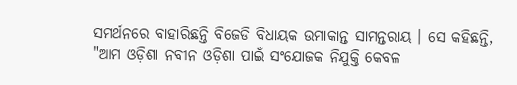ସମର୍ଥନରେ ବାହାରିଛନ୍ତି ବିଜେଡି ବିଧାୟକ ଉମାକାନ୍ତ ସାମନ୍ତରାୟ । ସେ କହିଛନ୍ତି, "ଆମ ଓଡ଼ିଶା ନବୀନ ଓଡ଼ିଶା ପାଇଁ ସଂଯୋଜକ ନିଯୁକ୍ତି କେବଳ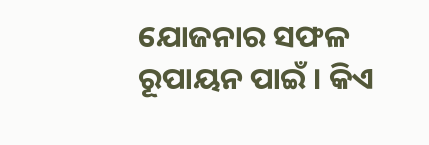ଯୋଜନାର ସଫଳ ରୂପାୟନ ପାଇଁ । କିଏ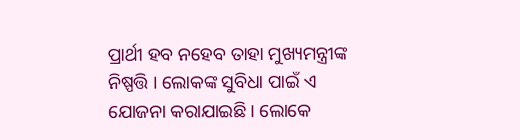ପ୍ରାର୍ଥୀ ହବ ନହେବ ତାହା ମୁଖ୍ୟମନ୍ତ୍ରୀଙ୍କ ନିଷ୍ପତ୍ତି । ଲୋକଙ୍କ ସୁବିଧା ପାଇଁ ଏ ଯୋଜନା କରାଯାଇଛି । ଲୋକେ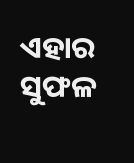ଏହାର ସୁଫଳ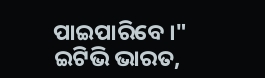ପାଇପାରିବେ ।"
ଇଟିଭି ଭାରତ,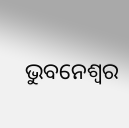ଭୁବନେଶ୍ବର